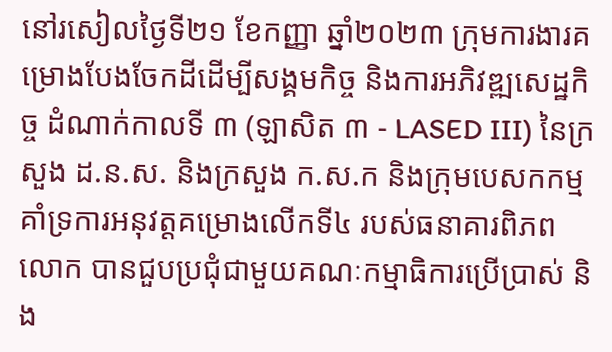នៅរសៀលថ្ងៃទី២១ ខែកញ្ញា ឆ្នាំ២០២៣ ក្រុមការងារគម្រោងបែងចែកដីដើម្បីសង្គមកិច្ច និងការអភិវឌ្ឍសេដ្ឋកិច្ច ដំណាក់កាលទី ៣ (ឡាសិត ៣ - LASED III) នៃក្រសួង ដ.ន.ស. និងក្រសួង ក.ស.ក និងក្រុមបេសកកម្មគាំទ្រការអនុវត្តគម្រោងលើកទី៤ របស់ធនាគារពិភពលោក បានជួបប្រជុំជាមួយគណៈកម្មាធិការប្រើប្រាស់ និង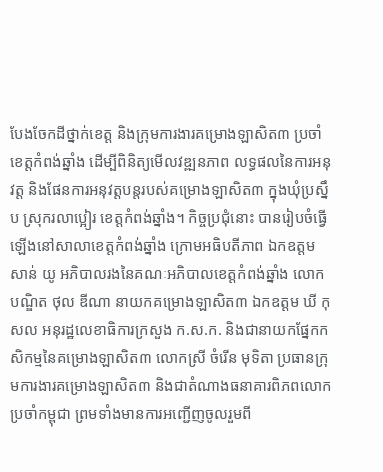បែងចែកដីថ្នាក់ខេត្ត និងក្រុមការងារគម្រោងឡាសិត៣ ប្រចាំខេត្តកំពង់ឆ្នាំង ដើម្បីពិនិត្យមើលវឌ្ឍនភាព លទ្ធផលនៃការអនុវត្ត និងផែនការអនុវត្តបន្តរបស់គម្រោងឡាសិត៣ ក្នុងឃុំប្រស្នឹប ស្រុករលាប្អៀរ ខេត្តកំពង់ឆ្នាំង។ កិច្ចប្រជុំនោះ បានរៀបចំធ្វើឡើងនៅសាលាខេត្តកំពង់ឆ្នាំង ក្រោមអធិបតីភាព ឯកឧត្តម សាន់ យូ អភិបាលរងនៃគណៈអភិបាលខេត្តកំពង់ឆ្នាំង លោកបណ្ឌិត ថុល ឌីណា នាយកគម្រោងឡាសិត៣ ឯកឧត្តម ឃី កុសល អនុរដ្ឋលេខាធិការក្រសួង ក.ស.ក. និងជានាយកផ្នែកកសិកម្មនៃគម្រោងឡាសិត៣ លោកស្រី ចំរើន មុទិតា ប្រធានក្រុមការងារគម្រោងឡាសិត៣ និងជាតំណាងធនាគារពិភពលោកប្រចាំកម្ពុជា ព្រមទាំងមានការអញ្ជើញចូលរួមពី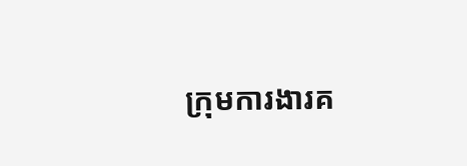ក្រុមការងារគ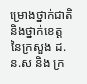ម្រោងថ្នាក់ជាតិ និងថ្នាក់ខេត្ត នៃក្រសួង ដ.ន.ស និង ក្រ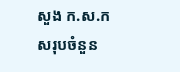សួង ក.ស.ក សរុបចំនួន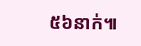៥៦នាក់៕